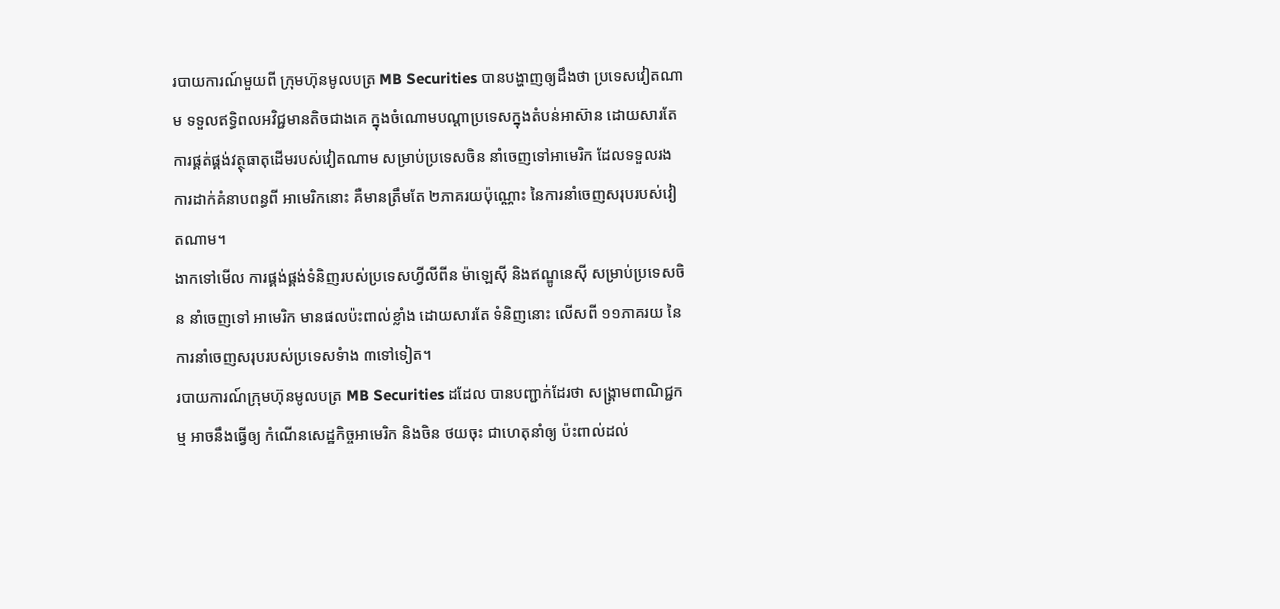របាយការណ៍មួយពី ក្រុមហ៊ុនមូលបត្រ MB Securities បានបង្ហាញឲ្យដឹងថា ប្រទេសវៀតណាម ទទួលឥទ្ធិពលអវិជ្ជមានតិចជាងគេ ក្នុងចំណោមបណ្តាប្រទេសក្នុងតំបន់អាស៊ាន ដោយសារតែ ការផ្គត់ផ្គង់វត្ថុធាតុដើមរបស់វៀតណាម សម្រាប់ប្រទេសចិន នាំចេញទៅអាមេរិក ដែលទទួលរងការដាក់គំនាបពន្ធពី អាមេរិកនោះ គឺមានត្រឹមតែ ២ភាគរយប៉ុណ្ណោះ នៃការនាំចេញសរុបរបស់វៀតណាម។
ងាកទៅមើល ការផ្គង់ផ្គង់ទំនិញរបស់ប្រទេសហ្វីលីពីន ម៉ាឡេស៊ី និងឥណ្ឌូនេស៊ី សម្រាប់ប្រទេសចិន នាំចេញទៅ អាមេរិក មានផលប៉ះពាល់ខ្លាំង ដោយសារតែ ទំនិញនោះ លើសពី ១១ភាគរយ នៃការនាំចេញសរុបរបស់ប្រទេសទំាង ៣ទៅទៀត។
របាយការណ៍ក្រុមហ៊ុនមូលបត្រ MB Securities ដដែល បានបញ្ជាក់ដែរថា សង្គ្រាមពាណិជ្ជកម្ម អាចនឹងធ្វើឲ្យ កំណើនសេដ្ឋកិច្ចអាមេរិក និងចិន ថយចុះ ជាហេតុនាំឲ្យ ប៉ះពាល់ដល់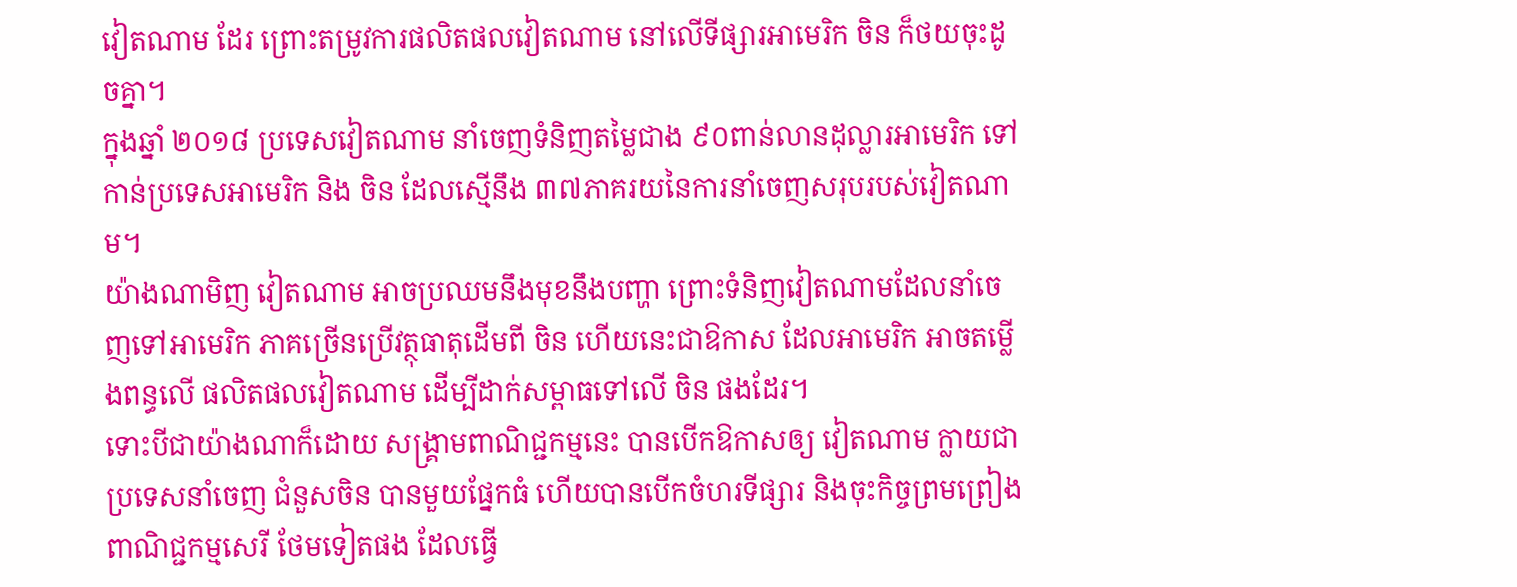វៀតណាម ដែរ ព្រោះតម្រូវការផលិតផលវៀតណាម នៅលើទីផ្សារអាមេរិក ចិន ក៏ថយចុះដូចគ្នា។
ក្នុងឆ្នាំ ២០១៨ ប្រទេសវៀតណាម នាំចេញទំនិញតម្លៃជាង ៩០ពាន់លានដុល្លារអាមេរិក ទៅកាន់ប្រទេសអាមេរិក និង ចិន ដែលស្មើនឹង ៣៧ភាគរយនៃការនាំចេញសរុបរបស់វៀតណាម។
យ៉ាងណាមិញ វៀតណាម អាចប្រឈមនឹងមុខនឹងបញ្ហា ព្រោះទំនិញវៀតណាមដែលនាំចេញទៅអាមេរិក ភាគច្រើនប្រើវត្ថុធាតុដើមពី ចិន ហើយនេះជាឱកាស ដែលអាមេរិក អាចតម្លើងពន្ធលើ ផលិតផលវៀតណាម ដើម្បីដាក់សម្ពាធទៅលើ ចិន ផងដែរ។
ទោះបីជាយ៉ាងណាក៏ដោយ សង្គ្រាមពាណិជ្ជកម្មនេះ បានបើកឱកាសឲ្យ វៀតណាម ក្លាយជា ប្រទេសនាំចេញ ជំនួសចិន បានមួយផ្នែកធំ ហើយបានបើកចំហរទីផ្សារ និងចុះកិច្ចព្រមព្រៀងពាណិជ្ជកម្មសេរី ថែមទៀតផង ដែលធ្វើ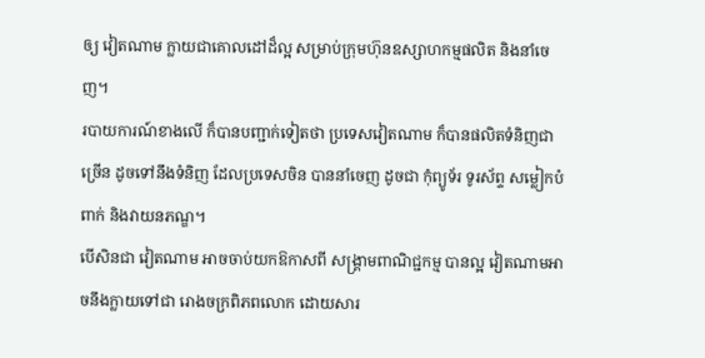ឲ្យ វៀតណាម ក្លាយជាគោលដៅដ៏ល្អ សម្រាប់ក្រុមហ៊ុនឧស្សាហកម្មផលិត និងនាំចេញ។
របាយការណ៍ខាងលើ ក៏បានបញ្ជាក់ទៀតថា ប្រទេសវៀតណាម ក៏បានផលិតទំនិញជាច្រើន ដូចទៅនឹងទំនិញ ដែលប្រទេសចិន បាននាំចេញ ដូចជា កុំព្យូទ័រ ទូរស័ព្ទ សម្លៀកបំពាក់ និងវាយនភណ្ឌ។
បើសិនជា វៀតណាម អាចចាប់យកឱកាសពី សង្គ្រាមពាណិជ្ជកម្ម បានល្អ វៀតណាមអាចនឹងក្លាយទៅជា រោងចក្រពិភពលោក ដោយសារ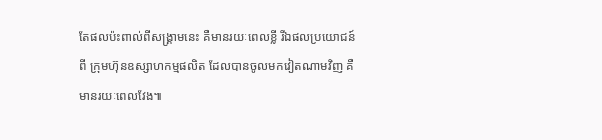តែផលប៉ះពាល់ពីសង្គ្រាមនេះ គឺមានរយៈពេលខ្លី រីឯផលប្រយោជន៍ពី ក្រុមហ៊ុនឧស្សាហកម្មផលិត ដែលបានចូលមកវៀតណាមវិញ គឺមានរយៈពេលវែង៕